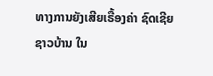ທາງການຍັງເສີຍເຣື້ອງຄ່າ ຊົດເຊີຍ
ຊາວບ້ານ ໃນ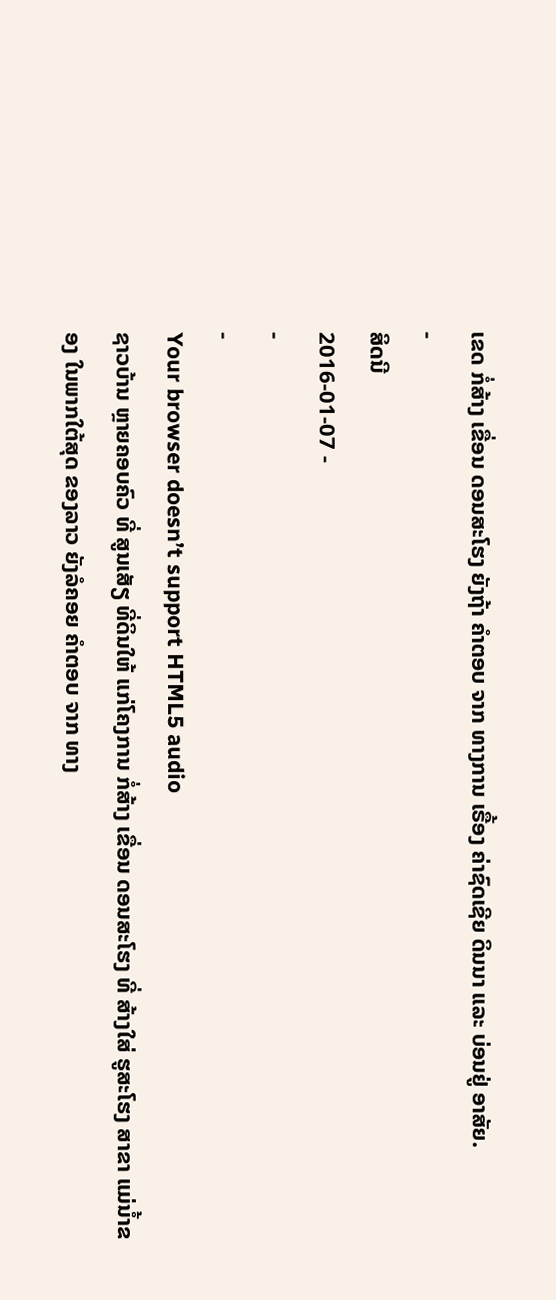ເຂດ ກໍ່ສ້າງ ເຂື່ອນ ດອນສະໂຮງ ຍັງຖ້າ ຄຳຕອບ ຈາກ ທາງການ ເຣື້ອງ ຄ່າຊົດເຊີຍ ດິນນາ ແລະ ບ່ອນຢູ່ ອາສັຍ.
-
ສິດນີ
2016-01-07 -
-
-
Your browser doesn’t support HTML5 audio
ຊາວບ້ານ ຫຼາຍຄອບຄົວ ທີ່ ສູນເສັຽ ທີ່ດິນໃຫ້ ແກ່ໂຄງການ ກໍ່ສ້າງ ເຂື່ອນ ດອນສະໂຮງ ທີ່ ສ້າງໃສ່ ຮູສະໂຮງ ສາຂາ ແມ່ນໍ້າຂອງ ໃນພາກໃຕ້ສຸດ ຂອງລາວ ຍັງລໍຄອຍ ຄຳຕອບ ຈາກ ທາງ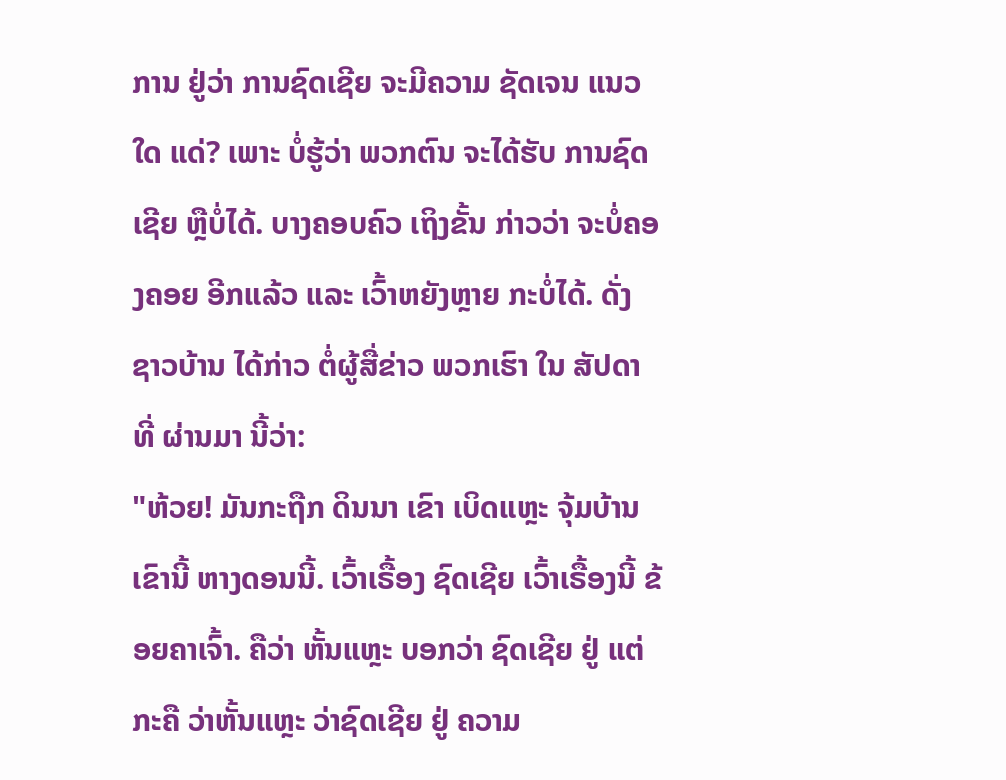ການ ຢູ່ວ່າ ການຊົດເຊີຍ ຈະມີຄວາມ ຊັດເຈນ ແນວໃດ ແດ່? ເພາະ ບໍ່ຮູ້ວ່າ ພວກຕົນ ຈະໄດ້ຮັບ ການຊົດເຊີຍ ຫຼືບໍ່ໄດ້. ບາງຄອບຄົວ ເຖິງຂັ້ນ ກ່າວວ່າ ຈະບໍ່ຄອງຄອຍ ອີກແລ້ວ ແລະ ເວົ້າຫຍັງຫຼາຍ ກະບໍ່ໄດ້. ດັ່ງ ຊາວບ້ານ ໄດ້ກ່າວ ຕໍ່ຜູ້ສື່ຂ່າວ ພວກເຮົາ ໃນ ສັປດາ ທີ່ ຜ່ານມາ ນີ້ວ່າ:
"ຫ້ວຍ! ມັນກະຖືກ ດິນນາ ເຂົາ ເບິດແຫຼະ ຈຸ້ມບ້ານ ເຂົານີ້ ຫາງດອນນີ້. ເວົ້າເຣື້ອງ ຊົດເຊີຍ ເວົ້າເຣື້ອງນີ້ ຂ້ອຍຄາເຈົ້າ. ຄືວ່າ ຫັ້ນແຫຼະ ບອກວ່າ ຊົດເຊີຍ ຢູ່ ແຕ່ກະຄື ວ່າຫັ້ນແຫຼະ ວ່າຊົດເຊີຍ ຢູ່ ຄວາມ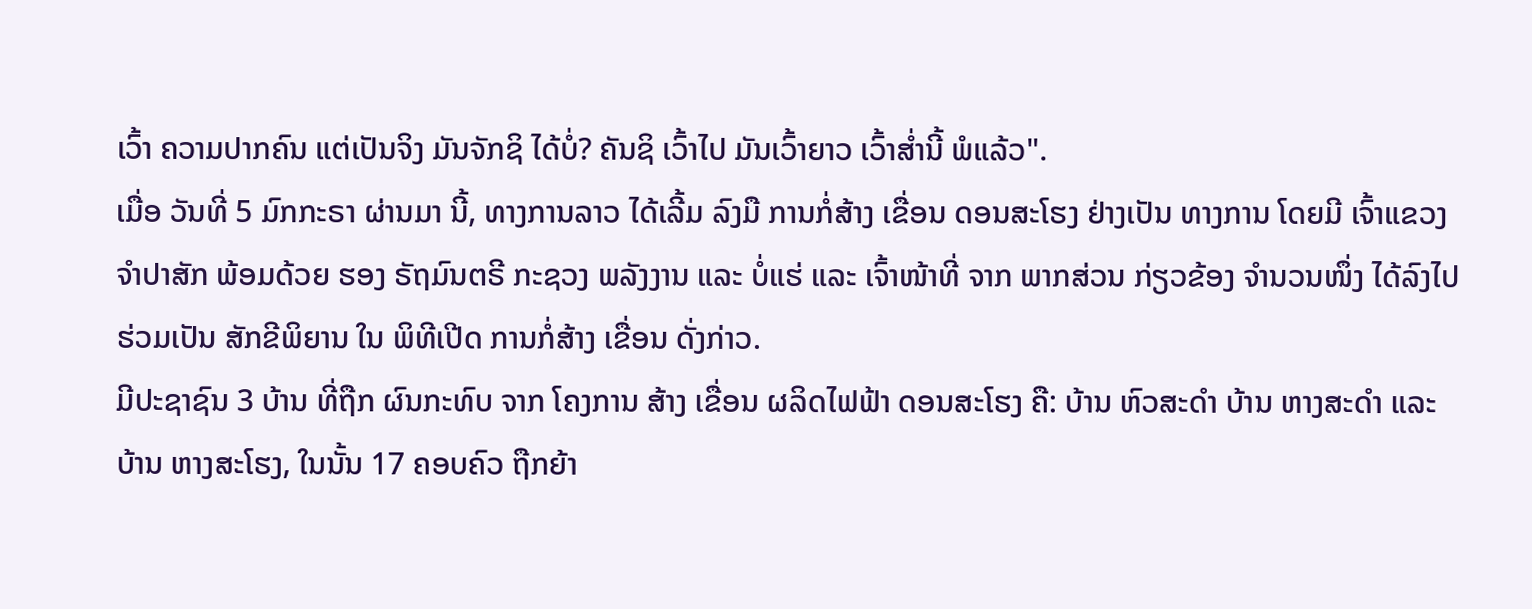ເວົ້າ ຄວາມປາກຄົນ ແຕ່ເປັນຈິງ ມັນຈັກຊິ ໄດ້ບໍ່? ຄັນຊິ ເວົ້າໄປ ມັນເວົ້າຍາວ ເວົ້າສ່ຳນີ້ ພໍແລ້ວ".
ເມື່ອ ວັນທີ່ 5 ມົກກະຣາ ຜ່ານມາ ນີ້, ທາງການລາວ ໄດ້ເລີ້ມ ລົງມື ການກໍ່ສ້າງ ເຂື່ອນ ດອນສະໂຮງ ຢ່າງເປັນ ທາງການ ໂດຍມີ ເຈົ້າແຂວງ ຈຳປາສັກ ພ້ອມດ້ວຍ ຮອງ ຣັຖມົນຕຣີ ກະຊວງ ພລັງງານ ແລະ ບໍ່ແຮ່ ແລະ ເຈົ້າໜ້າທີ່ ຈາກ ພາກສ່ວນ ກ່ຽວຂ້ອງ ຈຳນວນໜຶ່ງ ໄດ້ລົງໄປ ຮ່ວມເປັນ ສັກຂີພິຍານ ໃນ ພິທີເປີດ ການກໍ່ສ້າງ ເຂື່ອນ ດັ່ງກ່າວ.
ມີປະຊາຊົນ 3 ບ້ານ ທີ່ຖືກ ຜົນກະທົບ ຈາກ ໂຄງການ ສ້າງ ເຂື່ອນ ຜລິດໄຟຟ້າ ດອນສະໂຮງ ຄື: ບ້ານ ຫົວສະດໍາ ບ້ານ ຫາງສະດໍາ ແລະ ບ້ານ ຫາງສະໂຮງ, ໃນນັ້ນ 17 ຄອບຄົວ ຖືກຍ້າ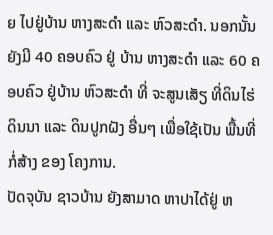ຍ ໄປຢູ່ບ້ານ ຫາງສະດໍາ ແລະ ຫົວສະດໍາ. ນອກນັ້ນ ຍັງມີ 40 ຄອບຄົວ ຢູ່ ບ້ານ ຫາງສະດໍາ ແລະ 60 ຄອບຄົວ ຢູ່ບ້ານ ຫົວສະດໍາ ທີ່ ຈະສູນເສັຽ ທີ່ດິນໄຮ່ ດິນນາ ແລະ ດິນປູກຝັງ ອື່ນໆ ເພື່ອໃຊ້ເປັນ ພື້ນທີ່ ກໍ່ສ້າງ ຂອງ ໂຄງການ.
ປັດຈຸບັນ ຊາວບ້ານ ຍັງສາມາດ ຫາປາໄດ້ຢູ່ ຫ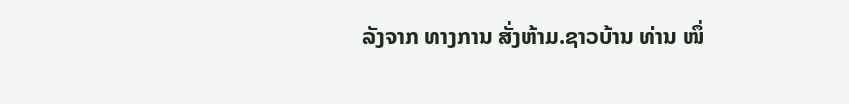ລັງຈາກ ທາງການ ສັ່ງຫ້າມ.ຊາວບ້ານ ທ່ານ ໜຶ່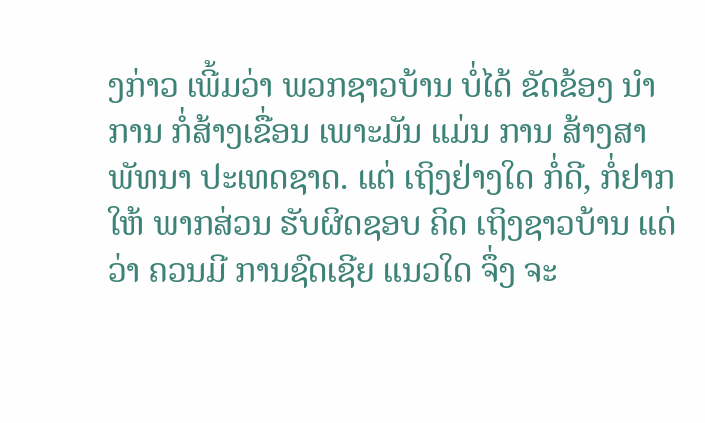ງກ່າວ ເພີ້ມວ່າ ພວກຊາວບ້ານ ບໍ່ໄດ້ ຂັດຂ້ອງ ນໍາການ ກໍ່ສ້າງເຂື່ອນ ເພາະມັນ ແມ່ນ ການ ສ້າງສາ ພັທນາ ປະເທດຊາດ. ແຕ່ ເຖິງຢ່າງໃດ ກໍ່ດີ, ກໍ່ຢາກໃຫ້ ພາກສ່ວນ ຮັບຜິດຊອບ ຄິດ ເຖິງຊາວບ້ານ ແດ່ວ່າ ຄວນມີ ການຊົດເຊີຍ ແນວໃດ ຈຶ່ງ ຈະ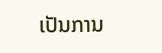ເປັນການ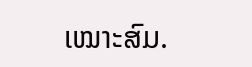ເໝາະສົມ.